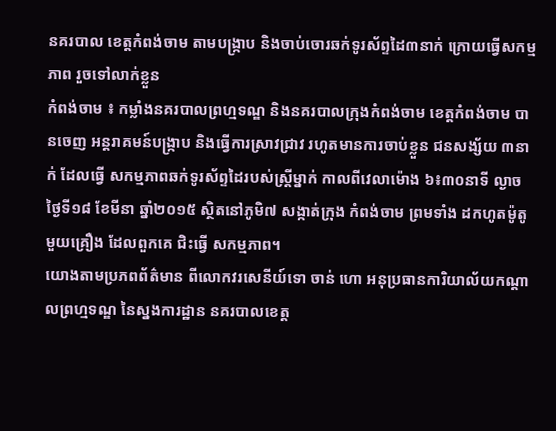នគរបាល ខេត្តកំពង់ចាម តាមបង្រ្កាប និងចាប់ចោរឆក់ទូរស័ព្ទដៃ៣នាក់ ក្រោយធ្វើសកម្មភាព រួចទៅលាក់ខ្លួន
កំពង់ចាម ៖ កម្លាំងនគរបាលព្រហ្មទណ្ឌ និងនគរបាលក្រុងកំពង់ចាម ខេត្តកំពង់ចាម បានចេញ អន្តរាគមន៍បង្រ្កាប និងធ្វើការស្រាវជ្រាវ រហូតមានការចាប់ខ្លួន ជនសង្ស័យ ៣នាក់ ដែលធ្វើ សកម្មភាពឆក់ទូរស័ព្ទដៃរបស់ស្រ្តីម្នាក់ កាលពីវេលាម៉ោង ៦៖៣០នាទី ល្ងាចថ្ងៃទី១៨ ខែមីនា ឆ្នាំ២០១៥ ស្ថិតនៅភូមិ៧ សង្កាត់ក្រុង កំពង់ចាម ព្រមទាំង ដកហូតម៉ូតូមួយគ្រឿង ដែលពួកគេ ជិះធ្វើ សកម្មភាព។
យោងតាមប្រភពព័ត៌មាន ពីលោកវរសេនីយ៍ទោ ចាន់ ហោ អនុប្រធានការិយាល័យកណ្តាលព្រហ្មទណ្ឌ នៃស្នងការដ្ឋាន នគរបាលខេត្ត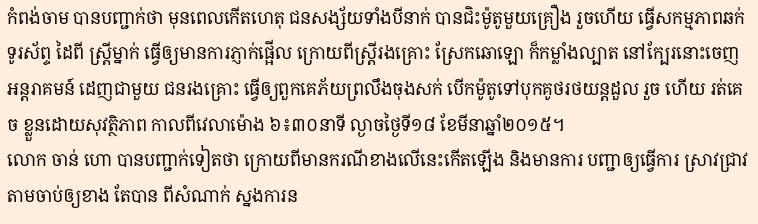កំពង់ចាម បានបញ្ជាក់ថា មុនពេលកើតហេតុ ជនសង្ស័យទាំងបីនាក់ បានជិះម៉ូតូមួយគ្រឿង រួចហើយ ធ្វើសកម្មភាពឆក់ទូរស័ព្ទ ដៃពី ស្រ្តីម្នាក់ ធ្វើឲ្យមានការភ្ញាក់ផ្អើល ក្រោយពីស្ត្រីរងគ្រោះ ស្រែកឆោឡោ ក៏កម្លាំងល្បាត នៅក្បែរនោះចេញអន្តរាគមន៍ ដេញជាមួយ ជនរងគ្រោះ ធ្វើឲ្យពួកគេភ័យព្រលឹងចុងសក់ បើកម៉ូតូទៅបុកគូថរថយន្តដួល រួច ហើយ រត់គេច ខ្លួនដោយសុវត្ថិភាព កាលពីវេលាម៉ោង ៦៖៣០នាទី ល្ងាចថ្ងៃទី១៨ ខែមីនាឆ្នាំ២០១៥។
លោក ចាន់ ហោ បានបញ្ជាក់ទៀតថា ក្រោយពីមានករណីខាងលើនេះកើតឡើង និងមានការ បញ្ជាឲ្យធ្វើការ ស្រាវជ្រាវ តាមចាប់ឲ្យខាង តែបាន ពីសំណាក់ ស្នងការន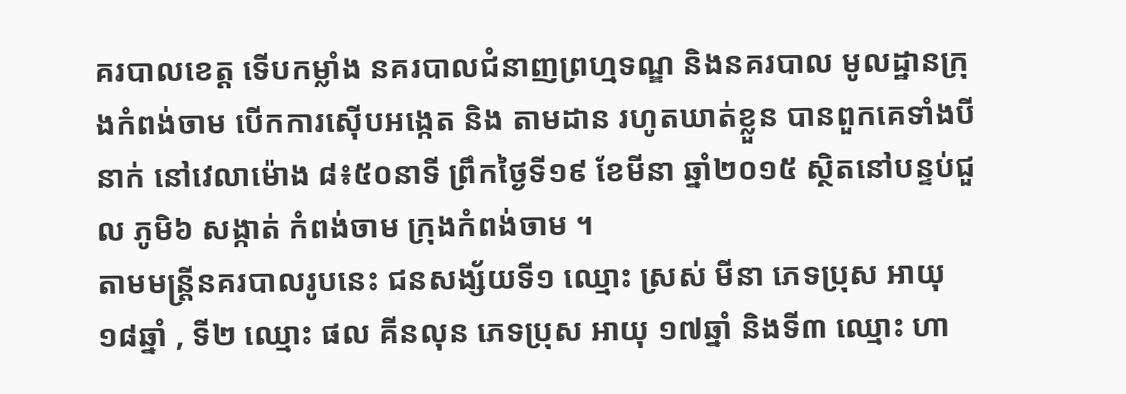គរបាលខេត្ត ទើបកម្លាំង នគរបាលជំនាញព្រហ្មទណ្ឌ និងនគរបាល មូលដ្ឋានក្រុងកំពង់ចាម បើកការស៊ើបអង្កេត និង តាមដាន រហូតឃាត់ខ្លួន បានពួកគេទាំងបីនាក់ នៅវេលាម៉ោង ៨៖៥០នាទី ព្រឹកថ្ងៃទី១៩ ខែមីនា ឆ្នាំ២០១៥ ស្ថិតនៅបន្ទប់ជួល ភូមិ៦ សង្កាត់ កំពង់ចាម ក្រុងកំពង់ចាម ។
តាមមន្រ្តីនគរបាលរូបនេះ ជនសង្ស័យទី១ ឈ្មោះ ស្រស់ មីនា ភេទប្រុស អាយុ ១៨ឆ្នាំ , ទី២ ឈ្មោះ ផល គីនលុន ភេទប្រុស អាយុ ១៧ឆ្នាំ និងទី៣ ឈ្មោះ ហា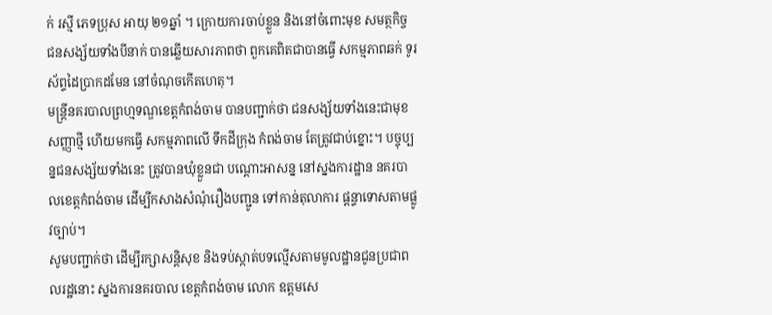ក់ រស្មី ភេទប្រុស អាយុ ២១ឆ្នាំ ។ ក្រោយការចាប់ខ្លួន និងនៅចំពោះមុខ សមត្ថកិច្ច ជនសង្ស័យទាំងបីនាក់ បានឆ្លើយសារភាពថា ពួកគេពិតជាបានធ្វើ សកម្មភាពឆក់ ទូរស័ព្ទដៃប្រាកដមែន នៅចំណុចកើតហេតុ។
មន្រ្តីនគរបាលព្រហ្មទណ្ឌខេត្តកំពង់ចាម បានបញ្ជាក់ថា ជនសង្ស័យទាំងនេះជាមុខសញ្ញាថ្មី ហើយមកធ្វើ សកម្មភាពលើ ទឹកដីក្រុង កំពង់ចាម តែត្រូវជាប់ខ្នោះ។ បច្ចុប្បន្នជនសង្ស័យទាំងនេះ ត្រូវបានឃុំខ្លួនជា បណ្តោះអាសន្ន នៅស្នងការដ្ឋាន នគរបាលខេត្តកំពង់ចាម ដើម្បីកសាងសំណុំរឿងបញ្ជូន ទៅកាន់តុលាការ ផ្តន្ទាទោសតាមផ្លូវច្បាប់។
សូមបញ្ជាក់ថា ដើម្បីរក្សាសន្តិសុខ និងទប់ស្កាត់បទល្មើសតាមមូលដ្ឋានជូនប្រជាពលរដ្ឋនោះ ស្នងការនគរបាល ខេត្តកំពង់ចាម លោក ឧត្តមសេ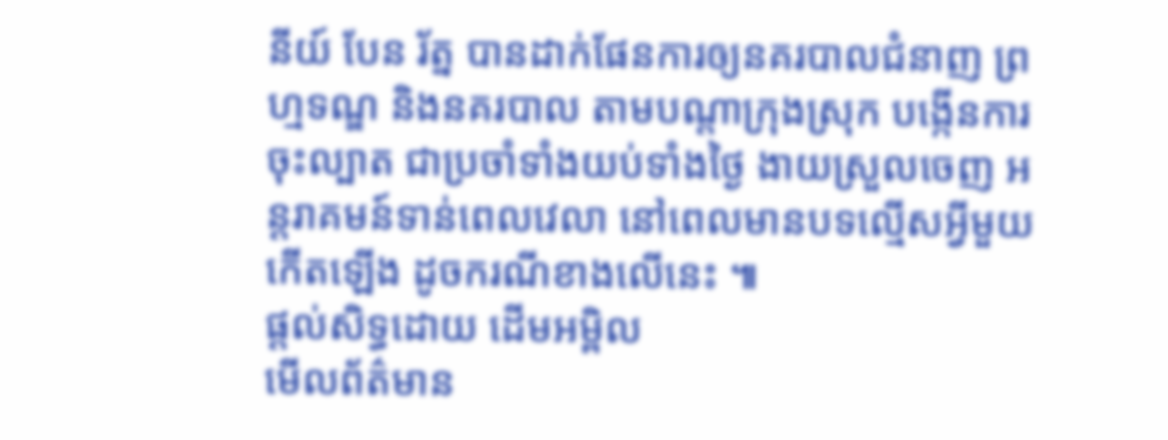នីយ៍ បែន រ័ត្ន បានដាក់ផែនការឲ្យនគរបាលជំនាញ ព្រហ្មទណ្ឌ និងនគរបាល តាមបណ្តាក្រុងស្រុក បង្កើនការចុះល្បាត ជាប្រចាំទាំងយប់ទាំងថ្ងៃ ងាយស្រួលចេញ អន្តរាគមន៍ទាន់ពេលវេលា នៅពេលមានបទល្មើសអ្វីមួយកើតឡើង ដូចករណីខាងលើនេះ ៕
ផ្តល់សិទ្ធដោយ ដើមអម្ពិល
មើលព័ត៌មាន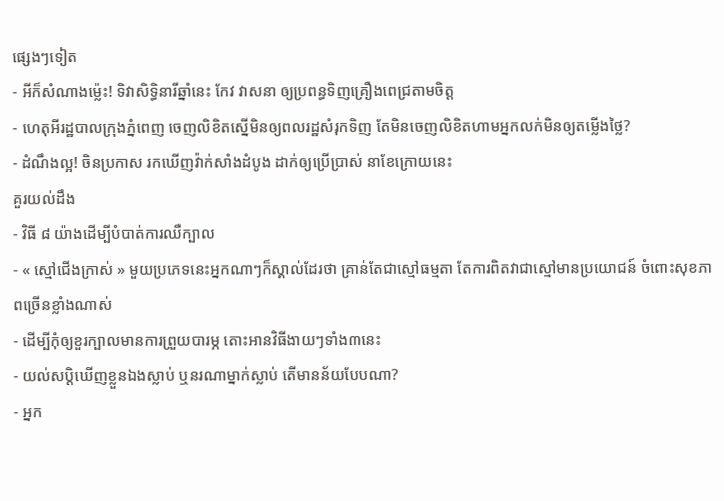ផ្សេងៗទៀត
- អីក៏សំណាងម្ល៉េះ! ទិវាសិទ្ធិនារីឆ្នាំនេះ កែវ វាសនា ឲ្យប្រពន្ធទិញគ្រឿងពេជ្រតាមចិត្ត
- ហេតុអីរដ្ឋបាលក្រុងភ្នំពេញ ចេញលិខិតស្នើមិនឲ្យពលរដ្ឋសំរុកទិញ តែមិនចេញលិខិតហាមអ្នកលក់មិនឲ្យតម្លើងថ្លៃ?
- ដំណឹងល្អ! ចិនប្រកាស រកឃើញវ៉ាក់សាំងដំបូង ដាក់ឲ្យប្រើប្រាស់ នាខែក្រោយនេះ
គួរយល់ដឹង
- វិធី ៨ យ៉ាងដើម្បីបំបាត់ការឈឺក្បាល
- « ស្មៅជើងក្រាស់ » មួយប្រភេទនេះអ្នកណាៗក៏ស្គាល់ដែរថា គ្រាន់តែជាស្មៅធម្មតា តែការពិតវាជាស្មៅមានប្រយោជន៍ ចំពោះសុខភាពច្រើនខ្លាំងណាស់
- ដើម្បីកុំឲ្យខួរក្បាលមានការព្រួយបារម្ភ តោះអានវិធីងាយៗទាំង៣នេះ
- យល់សប្តិឃើញខ្លួនឯងស្លាប់ ឬនរណាម្នាក់ស្លាប់ តើមានន័យបែបណា?
- អ្នក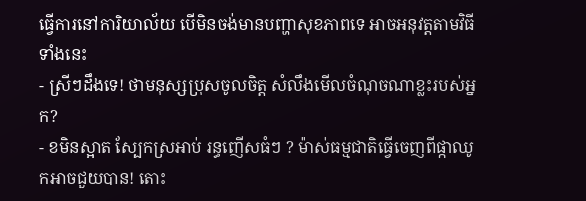ធ្វើការនៅការិយាល័យ បើមិនចង់មានបញ្ហាសុខភាពទេ អាចអនុវត្តតាមវិធីទាំងនេះ
- ស្រីៗដឹងទេ! ថាមនុស្សប្រុសចូលចិត្ត សំលឹងមើលចំណុចណាខ្លះរបស់អ្នក?
- ខមិនស្អាត ស្បែកស្រអាប់ រន្ធញើសធំៗ ? ម៉ាស់ធម្មជាតិធ្វើចេញពីផ្កាឈូកអាចជួយបាន! តោះ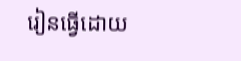រៀនធ្វើដោយ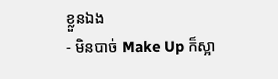ខ្លួនឯង
- មិនបាច់ Make Up ក៏ស្អា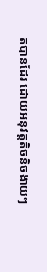តបានដែរ ដោយអនុវត្តតិចនិចងាយៗ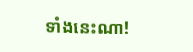ទាំងនេះណា!